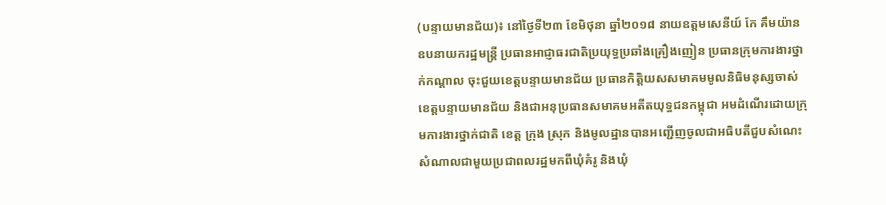(បន្ទាយមានជ័យ)៖ នៅថ្ងៃទី២៣ ខែមិថុនា ឆ្នាំ២០១៨ នាយឧត្តមសេនីយ៍ កែ គឹមយ៉ាន ឧបនាយករដ្ឋមន្ត្រី ប្រធានអាជ្ញាធរជាតិប្រយុទ្ធប្រឆាំងគ្រឿងញៀន ប្រធានក្រុមការងារថ្នាក់កណ្ដាល ចុះជួយខេត្តបន្ទាយមានជ័យ ប្រធានកិត្តិយសសមាគមមូលនិធិមនុស្សចាស់ខេត្តបន្ទាយមានជ័យ និងជាអនុប្រធានសមាគមអតីតយុទ្ធជនកម្ពុជា អមដំណើរដោយក្រុមការងារថ្នាក់ជាតិ ខេត្ត ក្រុង ស្រុក និងមូលដ្ឋានបានអញ្ជើញចូលជាអធិបតីជួបសំណេះសំណាលជាមួយប្រជាពលរដ្ឋមកពីឃុំគំរូ និងឃុំ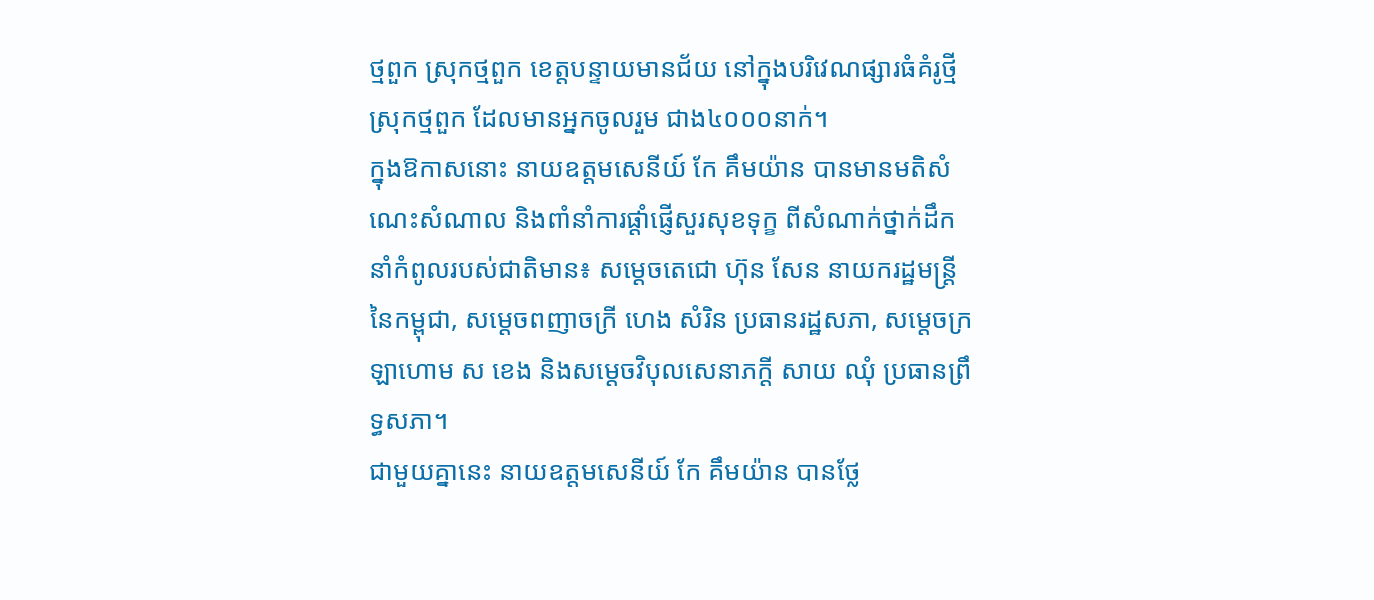ថ្មពួក ស្រុកថ្មពួក ខេត្តបន្ទាយមានជ័យ នៅក្នុងបរិវេណផ្សារធំគំរូថ្មី ស្រុកថ្មពួក ដែលមានអ្នកចូលរួម ជាង៤០០០នាក់។
ក្នុងឱកាសនោះ នាយឧត្តមសេនីយ៍ កែ គឹមយ៉ាន បានមានមតិសំណេះសំណាល និងពាំនាំការផ្ដាំផ្ញើសួរសុខទុក្ខ ពីសំណាក់ថ្នាក់ដឹកនាំកំពូលរបស់ជាតិមាន៖ សម្ដេចតេជោ ហ៊ុន សែន នាយករដ្ឋមន្រ្តី នៃកម្ពុជា, សម្ដេចពញាចក្រី ហេង សំរិន ប្រធានរដ្ឋសភា, សម្តេចក្រឡាហោម ស ខេង និងសម្ដេចវិបុលសេនាភក្ដី សាយ ឈុំ ប្រធានព្រឹទ្ធសភា។
ជាមួយគ្នានេះ នាយឧត្តមសេនីយ៍ កែ គឹមយ៉ាន បានថ្លែ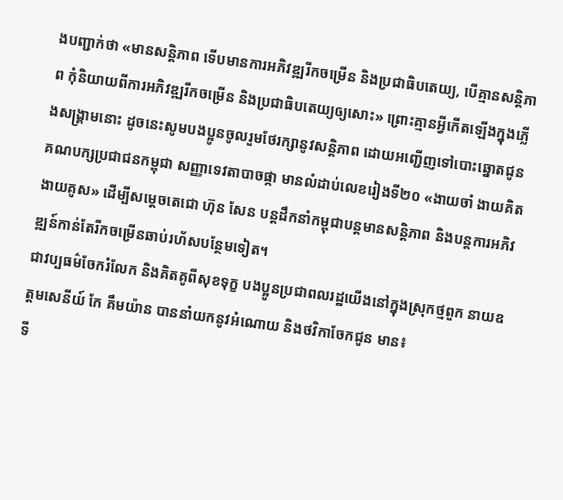ងបញ្ជាក់ថា «មានសន្តិភាព ទើបមានការអភិវឌ្ឍរីកចម្រើន និងប្រជាធិបតេយ្យ, បើគ្មានសន្តិភាព កុំនិយាយពីការអភិវឌ្ឍរីកចម្រើន និងប្រជាធិបតេយ្យឲ្យសោះ» ព្រោះគ្មានអ្វីកើតឡើងក្នុងភ្លើងសង្រ្គាមនោះ ដូចនេះសូមបងប្អូនចូលរួមថែរក្សានូវសន្តិភាព ដោយអញ្ជើញទៅបោះឆ្នោតជូនគណបក្សប្រជាជនកម្ពុជា សញ្ញាទេវតាបាចផ្កា មានលំដាប់លេខរៀងទី២០ «ងាយចាំ ងាយគិត ងាយគូស» ដើម្បីសម្តេចតេជោ ហ៊ុន សែន បន្តដឹកនាំកម្ពុជាបន្តមានសន្តិភាព និងបន្តការអភិវឌ្ឍន៍កាន់តែរីកចម្រើនឆាប់រហ័សបន្ថែមទៀត។
ជាវប្បធម៌ចែករំលែក និងគិតគូពីសុខទុក្ខ បងប្អូនប្រជាពលរដ្ឋយើងនៅក្នុងស្រុកថ្មពួក នាយឧត្តមសេនីយ៍ កែ គឹមយ៉ាន បាននាំយកនូវអំណោយ និងថវិកាចែកជូន មាន៖
ទី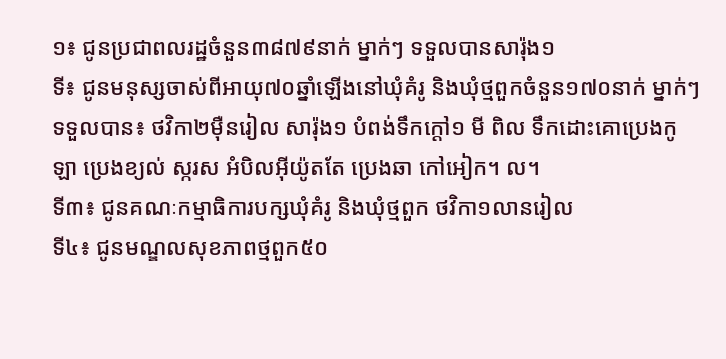១៖ ជូនប្រជាពលរដ្ឋចំនួន៣៨៧៩នាក់ ម្នាក់ៗ ទទួលបានសារ៉ុង១
ទី៖ ជូនមនុស្សចាស់ពីអាយុ៧០ឆ្នាំឡើងនៅឃុំគំរូ និងឃុំថ្មពួកចំនួន១៧០នាក់ ម្នាក់ៗទទួលបាន៖ ថវិកា២ម៉ឺនរៀល សារ៉ុង១ បំពង់ទឹកក្ដៅ១ មី ពិល ទឹកដោះគោប្រេងកូឡា ប្រេងខ្យល់ ស្ករស អំបិលអ៊ីយ៉ូតតែ ប្រេងឆា កៅអៀក។ ល។
ទី៣៖ ជូនគណៈកម្មាធិការបក្សឃុំគំរូ និងឃុំថ្មពួក ថវិកា១លានរៀល
ទី៤៖ ជូនមណ្ឌលសុខភាពថ្មពួក៥០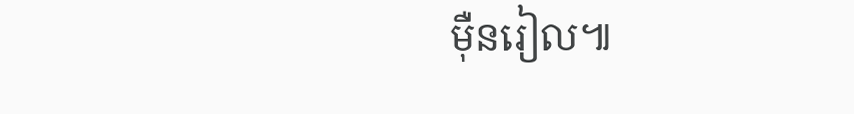ម៉ឺនរៀល៕